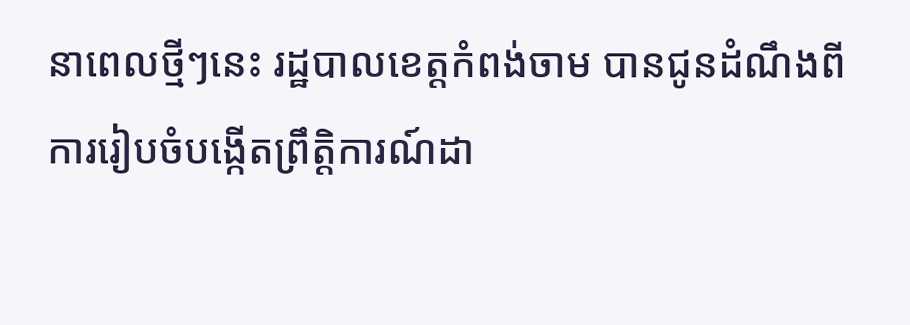នាពេលថ្មីៗនេះ រដ្ឋបាលខេត្តកំពង់ចាម បានជូនដំណឹងពីការរៀបចំបង្កើតព្រឹត្តិការណ៍ដា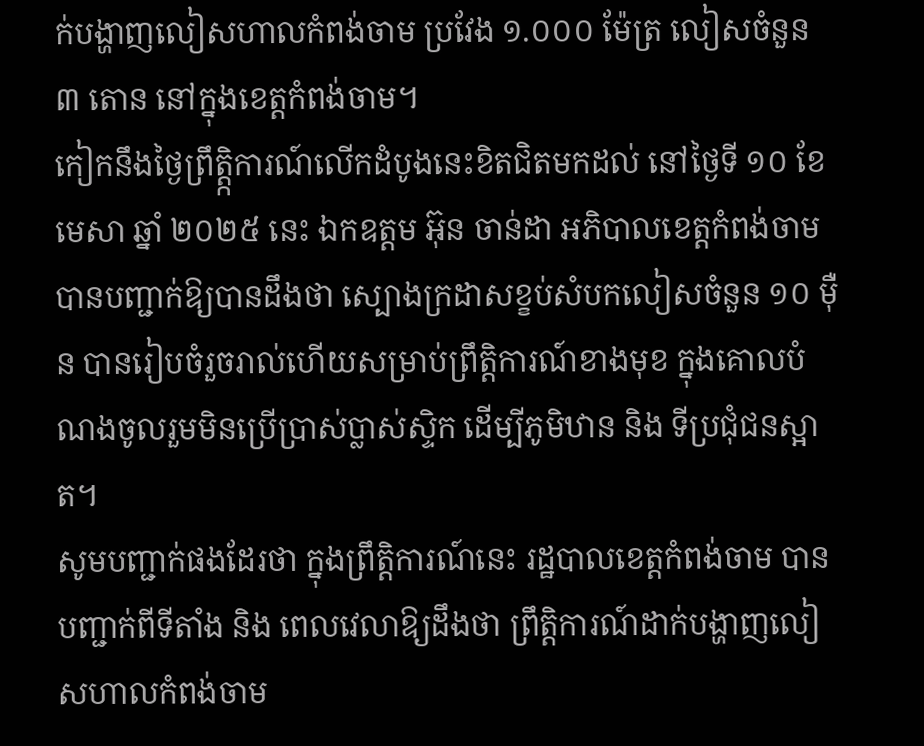ក់បង្ហាញលៀសហាលកំពង់ចាម ប្រវែង ១.០០០ ម៉ែត្រ លៀសចំនួន ៣ តោន នៅក្នុងខេត្តកំពង់ចាម។
កៀកនឹងថ្ងៃព្រឹត្តិ្កការណ៍លើកដំបូងនេះខិតជិតមកដល់ នៅថ្ងៃទី ១០ ខែមេសា ឆ្នាំ ២០២៥ នេះ ឯកឧត្តម អ៊ុន ចាន់ដា អភិបាលខេត្តកំពង់ចាម បានបញ្ជាក់ឱ្យបានដឹងថា ស្បោងក្រដាសខ្ខប់សំបកលៀសចំនួន ១០ ម៉ឺន បានរៀបចំរួចរាល់ហើយសម្រាប់ព្រឹត្តិការណ៍ខាងមុខ ក្នុងគោលបំណងចូលរួមមិនប្រើប្រាស់ប្លាស់ស្ទិក ដើម្បីភូមិឋាន និង ទីប្រជុំជនស្អាត។
សូមបញ្ជាក់ផងដែរថា ក្នុងព្រឹត្តិការណ៍នេះ រដ្ឋបាលខេត្តកំពង់ចាម បានបញ្ជាក់ពីទីតាំង និង ពេលវេលាឱ្យដឹងថា ព្រឹត្តិការណ៍ដាក់បង្ហាញលៀសហាលកំពង់ចាម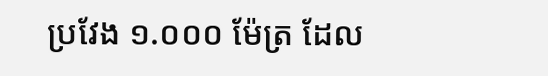ប្រវែង ១.០០០ ម៉ែត្រ ដែល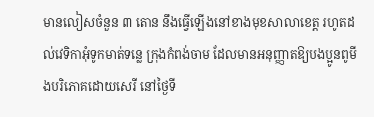មានលៀសចំនួន ៣ តោន នឹងធ្វើឡើងនៅខាងមុខសាលាខេត្ត រហូតដល់វេទិកាអុំទូកមាត់ទន្លេ ក្រុងកំពង់ចាម ដែលមានអនុញ្ញាតឱ្យបងប្អូនពូមីងបរិភោគដោយសេរី នៅថ្ងៃទី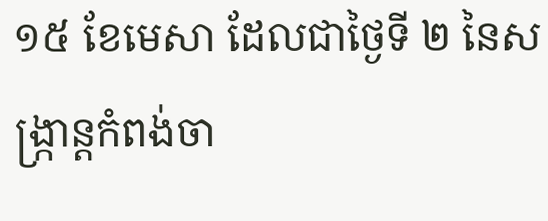១៥ ខែមេសា ដែលជាថ្ងៃទី ២ នៃសង្ក្រាន្តកំពង់ចា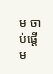ម ចាប់ផ្ដើម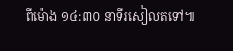ពីម៉ោង ១៤:៣០ នាទីរសៀលតទៅ៕